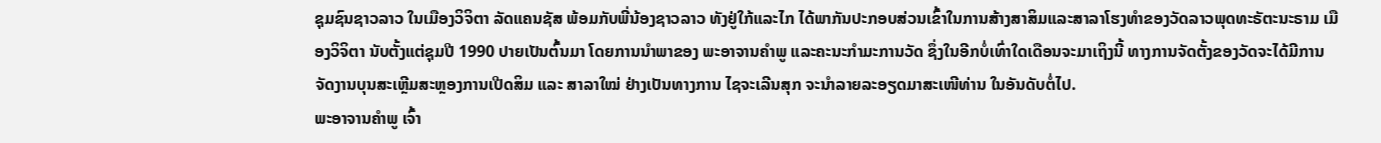ຊຸມຊົນຊາວລາວ ໃນເມືອງວິຈິຕາ ລັດແຄນຊັສ ພ້ອມກັບພີ່ນ້ອງຊາວລາວ ທັງຢູ່ໃກ້ແລະໄກ ໄດ້ພາກັນປະກອບສ່ວນເຂົ້າໃນການສ້າງສາສິມແລະສາລາໂຮງທຳຂອງວັດລາວພຸດທະຣັຕະນະຣາມ ເມືອງວິຈິຕາ ນັບຕັ້ງແຕ່ຊຸມປີ 1990 ປາຍເປັນຕົ້ນມາ ໂດຍການນຳພາຂອງ ພະອາຈານຄຳພູ ແລະຄະນະກຳມະການວັດ ຊຶ່ງໃນອີກບໍ່ເທົ່າໃດເດືອນຈະມາເຖິງນີ້ ທາງການຈັດຕັ້ງຂອງວັດຈະໄດ້ມີການຈັດງານບຸນສະເຫຼີມສະຫຼອງການເປີດສິມ ແລະ ສາລາໃໝ່ ຢ່າງເປັນທາງການ ໄຊຈະເລີນສຸກ ຈະນຳລາຍລະອຽດມາສະເໜີທ່ານ ໃນອັນດັບຕໍ່ໄປ.
ພະອາຈານຄຳພູ ເຈົ້າ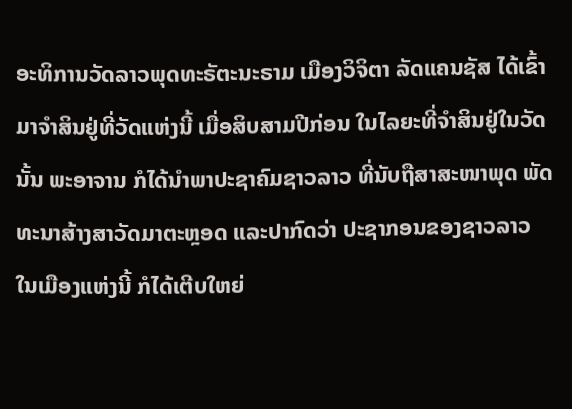ອະທິການວັດລາວພຸດທະຣັຕະນະຣາມ ເມືອງວິຈິຕາ ລັດແຄນຊັສ ໄດ້ເຂົ້າມາຈຳສິນຢູ່ທີ່ວັດແຫ່ງນີ້ ເມື່ອສິບສາມປີກ່ອນ ໃນໄລຍະທີ່ຈຳສິນຢູ່ໃນວັດນັ້ນ ພະອາຈານ ກໍໄດ້ນຳພາປະຊາຄົມຊາວລາວ ທີ່ນັບຖືສາສະໜາພຸດ ພັດທະນາສ້າງສາວັດມາຕະຫຼອດ ແລະປາກົດວ່າ ປະຊາກອນຂອງຊາວລາວ ໃນເມືອງແຫ່ງນີ້ ກໍໄດ້ເຕີບໃຫຍ່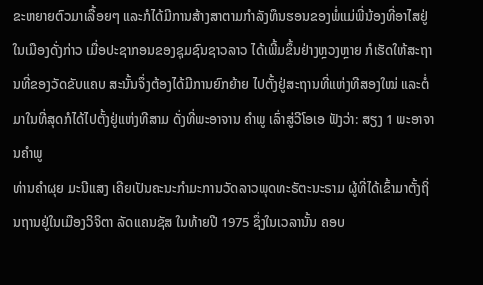ຂະຫຍາຍຕົວມາເລື້ອຍໆ ແລະກໍໄດ້ມີການສ້າງສາຕາມກຳລັງທຶນຮອນຂອງພໍ່ແມ່ພີ່ນ້ອງທີ່ອາໄສຢູ່ໃນເມືອງດັ່ງກ່າວ ເມື່ອປະຊາກອນຂອງຊຸມຊົນຊາວລາວ ໄດ້ເພີ້ມຂຶ້ນຢ່າງຫຼວງຫຼາຍ ກໍເຮັດໃຫ້ສະຖານທີ່ຂອງວັດຂັບແຄບ ສະນັ້ນຈຶ່ງຕ້ອງໄດ້ມີການຍົກຍ້າຍ ໄປຕັ້ງຢູ່ສະຖານທີ່ແຫ່ງທີສອງໃໝ່ ແລະຕໍ່ມາໃນທີ່ສຸດກໍໄດ້ໄປຕັ້ງຢູ່ແຫ່ງທີສາມ ດັ່ງທີ່ພະອາຈານ ຄຳພູ ເລົ່າສູ່ວີໂອເອ ຟັງວ່າ: ສຽງ 1 ພະອາຈານຄຳພູ
ທ່ານຄຳຜຸຍ ມະນີແສງ ເຄີຍເປັນຄະນະກຳມະການວັດລາວພຸດທະຣັຕະນະຣາມ ຜູ້ທີ່ໄດ້ເຂົ້າມາຕັ້ງຖິ່ນຖານຢູ່ໃນເມືອງວິຈິຕາ ລັດແຄນຊັສ ໃນທ້າຍປີ 1975 ຊຶ່ງໃນເວລານັ້ນ ຄອບ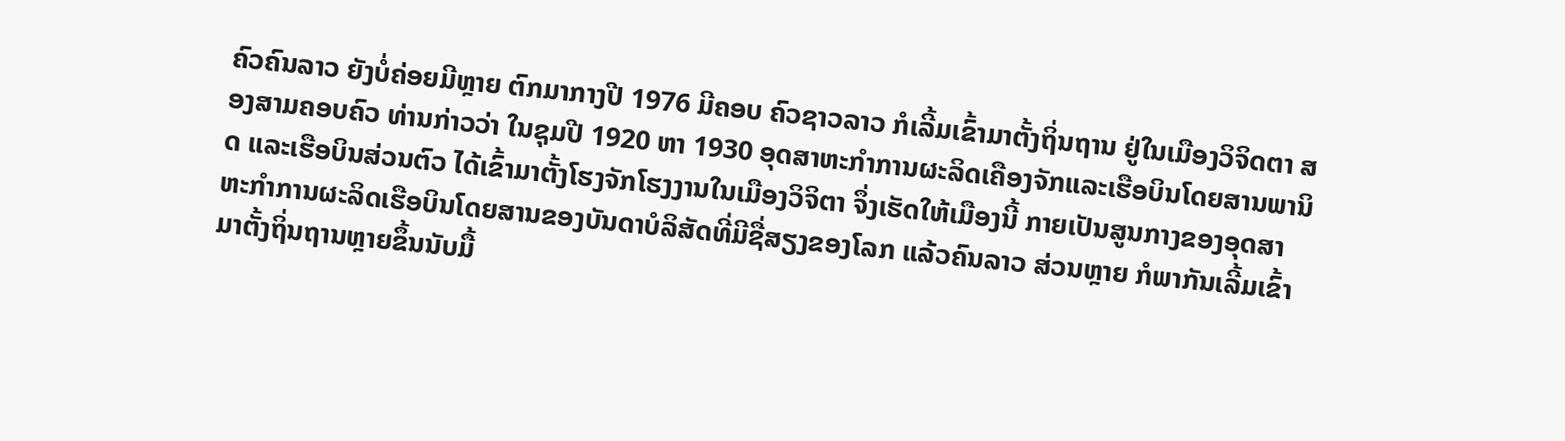ຄົວຄົນລາວ ຍັງບໍ່ຄ່ອຍມີຫຼາຍ ຕົກມາກາງປີ 1976 ມີຄອບ ຄົວຊາວລາວ ກໍເລີ້ມເຂົ້າມາຕັ້ງຖິ່ນຖານ ຢູ່ໃນເມືອງວິຈິດຕາ ສອງສາມຄອບຄົວ ທ່ານກ່າວວ່າ ໃນຊຸມປີ 1920 ຫາ 1930 ອຸດສາຫະກຳການຜະລິດເຄືອງຈັກແລະເຮືອບິນໂດຍສານພານິດ ແລະເຮືອບິນສ່ວນຕົວ ໄດ້ເຂົ້າມາຕັ້ງໂຮງຈັກໂຮງງານໃນເມືອງວິຈິຕາ ຈຶ່ງເຮັດໃຫ້ເມືອງນີ້ ກາຍເປັນສູນກາງຂອງອຸດສາຫະກຳການຜະລິດເຮືອບິນໂດຍສານຂອງບັນດາບໍລິສັດທີ່ມີຊື່ສຽງຂອງໂລກ ແລ້ວຄົນລາວ ສ່ວນຫຼາຍ ກໍພາກັນເລີ້ມເຂົ້າມາຕັ້ງຖິ່ນຖານຫຼາຍຂຶ້ນນັບມື້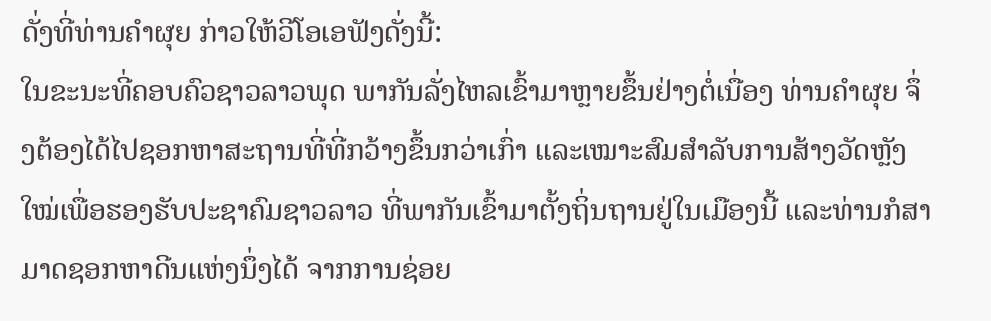ດັ່ງທີ່ທ່ານຄຳຜຸຍ ກ່າວໃຫ້ວີໂອເອຟັງດັ່ງນີ້:
ໃນຂະນະທີ່ຄອບຄົວຊາວລາວພຸດ ພາກັນລັ່ງໄຫລເຂົ້າມາຫຼາຍຂຶ້ນຢ່າງຕໍ່ເນື່ອງ ທ່ານຄຳຜຸຍ ຈຶ່ງຕ້ອງໄດ້ໄປຊອກຫາສະຖານທີ່ທີ່ກວ້າງຂຶ້ນກວ່າເກົ່າ ແລະເໝາະສົມສຳລັບການສ້າງວັດຫຼັງໃໝ່ເພື່ອຮອງຮັບປະຊາຄົມຊາວລາວ ທີ່ພາກັນເຂົ້າມາຕັ້ງຖິ່ນຖານຢູ່ໃນເມືອງນີ້ ແລະທ່ານກໍສາມາດຊອກຫາດີນແຫ່ງນຶ່ງໄດ້ ຈາກການຊ່ອຍ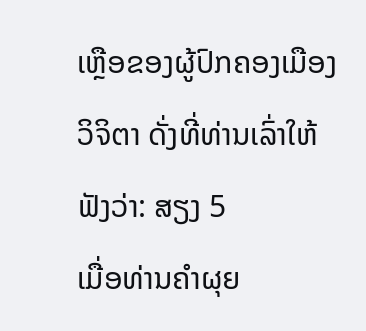ເຫຼືອຂອງຜູ້ປົກຄອງເມືອງວິຈິຕາ ດັ່ງທີ່ທ່ານເລົ່າໃຫ້ຟັງວ່າ: ສຽງ 5
ເມື່ອທ່ານຄຳຜຸຍ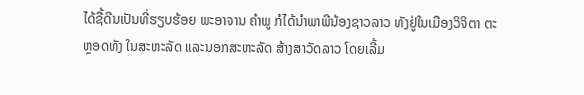ໄດ້ຊື້ດີນເປັນທີ່ຮຽບຮ້ອຍ ພະອາຈານ ຄຳພູ ກໍໄດ້ນຳພາພີນ້ອງຊາວລາວ ທັງຢູ່ໃນເມືອງວິຈິຕາ ຕະຫຼອດທັງ ໃນສະຫະລັດ ແລະນອກສະຫະລັດ ສ້າງສາວັດລາວ ໂດຍເລີ້ມ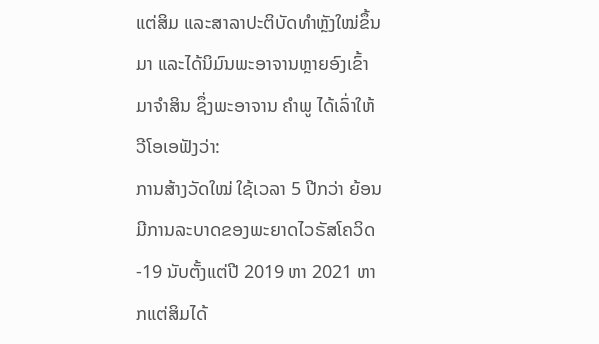ແຕ່ສິມ ແລະສາລາປະຕິບັດທຳຫຼັງໃໝ່ຂຶ້ນມາ ແລະໄດ້ນິມົນພະອາຈານຫຼາຍອົງເຂົ້າມາຈຳສິນ ຊຶ່ງພະອາຈານ ຄຳພູ ໄດ້ເລົ່າໃຫ້ວີໂອເອຟັງວ່າ:
ການສ້າງວັດໃໝ່ ໃຊ້ເວລາ 5 ປີກວ່າ ຍ້ອນມີການລະບາດຂອງພະຍາດໄວຣັສໂຄວິດ-19 ນັບຕັ້ງແຕ່ປີ 2019 ຫາ 2021 ຫາກແຕ່ສິມໄດ້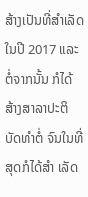ສ້າງເປັນທີ່ສຳເລັດໃນປີ 2017 ແລະຕໍ່ຈາກນັ້ນ ກໍໄດ້ສ້າງສາລາປະຕິບັດທຳຕໍ່ ຈົນໃນທີ່ສຸດກໍໄດ້ສຳ ເລັດ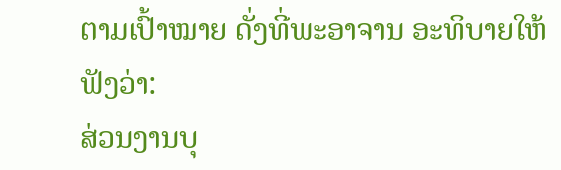ຕາມເປົ້າໝາຍ ດັ່ງທີ່ພະອາຈານ ອະທິບາຍໃຫ້ຟັງວ່າ:
ສ່ວນງານບຸ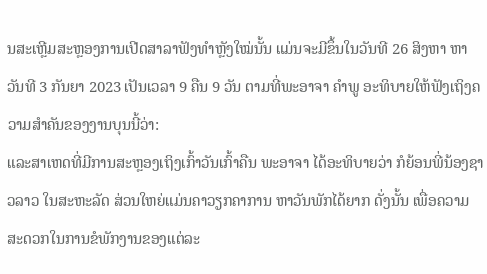ນສະເຫຼີມສະຫຼອງການເປີດສາລາຟັງທຳຫຼັງໃໝ່ນັ້ນ ແມ່ນຈະມີຂຶ້ນໃນວັນທີ 26 ສິງຫາ ຫາ ວັນທີ 3 ກັນຍາ 2023 ເປັນເວລາ 9 ຄືນ 9 ວັນ ຕາມທີ່ພະອາຈາ ຄຳພູ ອະທິບາຍໃຫ້ຟັງເຖິງຄວາມສຳຄັນຂອງງານບຸນນີ້ວ່າ:
ແລະສາເຫດທີ່ມີການສະຫຼອງເຖິງເກົ້າວັນເກົ້າຄືນ ພະອາຈາ ໄດ້ອະທິບາຍວ່າ ກໍຍ້ອນພີ່ນ້ອງຊາວລາວ ໃນສະຫະລັດ ສ່ວນໃຫຍ່ແມ່ນຄາວຽກຄາການ ຫາວັນພັກໄດ້ຍາກ ດັ່ງນັ້ນ ເພື່ອຄວາມສະດວກໃນການຂໍພັກງານຂອງແຕ່ລະ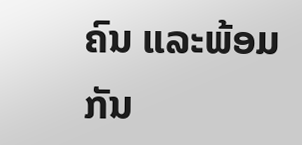ຄົນ ແລະພ້ອມກັນ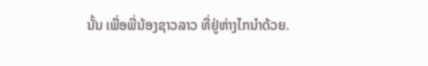ນັ້ນ ເພື່ອພີ່ນ້ອງຊາວລາວ ທີ່ຢູ່ຫ່າງໄກນຳດ້ວຍ.